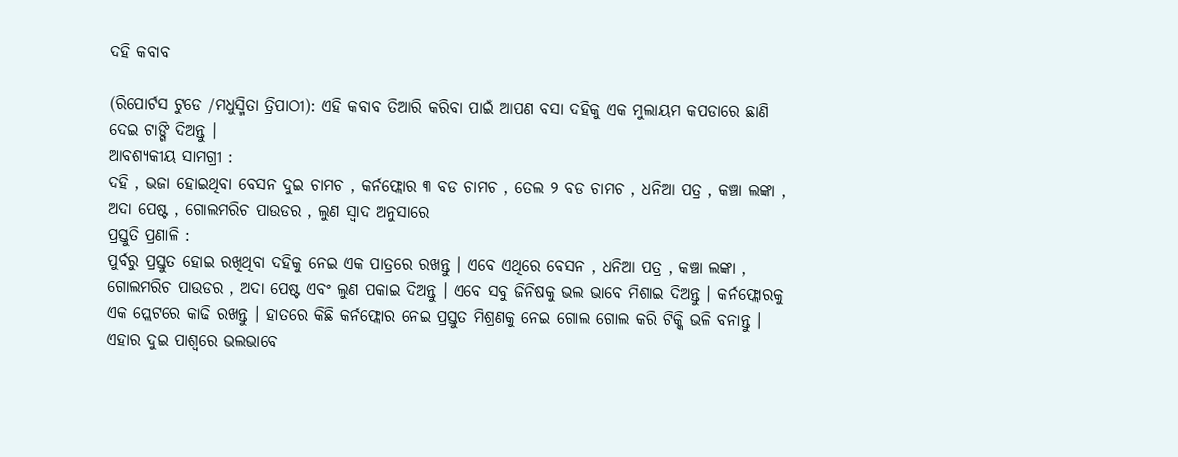ଦହି କବାବ

(ରିପୋର୍ଟସ ଟୁଡେ /ମଧୁସ୍ମିତା ତ୍ରିପାଠୀ): ଏହି କବାବ ତିଆରି କରିବା ପାଇଁ ଆପଣ ବସା ଦହିକୁ ଏକ ମୁଲାୟମ କପଡାରେ ଛାଣି ଦେଇ ଟାଙ୍ଗି ଦିଅନ୍ତୁ ।
ଆବଶ୍ୟକୀୟ ସାମଗ୍ରୀ :
ଦହି , ଭଜା ହୋଇଥିବା ବେସନ ଦୁଇ ଚାମଚ , କର୍ନଫ୍ଲୋର ୩ ବଡ ଚାମଚ , ତେଲ ୨ ବଡ ଚାମଚ , ଧନିଆ ପତ୍ର , କଞ୍ଚା ଲଙ୍କା , ଅଦା ପେଷ୍ଟ , ଗୋଲମରିଚ ପାଉଡର , ଲୁଣ ସ୍ୱାଦ ଅନୁସାରେ
ପ୍ରସ୍ତୁତି ପ୍ରଣାଳି :
ପୁର୍ବରୁ ପ୍ରସ୍ତୁତ ହୋଇ ରଖିଥିବା ଦହିକୁ ନେଇ ଏକ ପାତ୍ରରେ ରଖନ୍ତୁ । ଏବେ ଏଥିରେ ବେସନ , ଧନିଆ ପତ୍ର , କଞ୍ଚା ଲଙ୍କା , ଗୋଲମରିଚ ପାଉଡର , ଅଦା ପେଷ୍ଟ ଏବଂ ଲୁଣ ପକାଇ ଦିଅନ୍ତୁ । ଏବେ ସବୁ ଜିନିଷକୁ ଭଲ ଭାବେ ମିଶାଇ ଦିଅନ୍ତୁ । କର୍ନଫ୍ଲୋରକୁ ଏକ ପ୍ଲେଟରେ କାଢି ରଖନ୍ତୁ । ହାତରେ କିଛି କର୍ନଫ୍ଲୋର ନେଇ ପ୍ରସ୍ତୁତ ମିଶ୍ରଣକୁ ନେଇ ଗୋଲ ଗୋଲ କରି ଟିକ୍କି ଭଳି ବନାନ୍ତୁ । ଏହାର ଦୁଇ ପାଶ୍ୱରେ ଭଲଭାବେ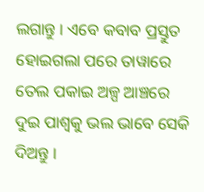ଲଗାନ୍ତୁ । ଏବେ କବାବ ପ୍ରସ୍ତୁତ ହୋଇଗଲା ପରେ ତାୱାରେ ତେଲ ପକାଇ ଅଳ୍ପ ଆଞ୍ଚରେ ଦୁଇ ପାଶ୍ୱକୁ ଭଲ ଭାବେ ସେକି ଦିଅନ୍ତୁ ।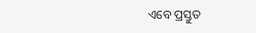ଏବେ ପ୍ରସ୍ତୁତ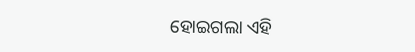ହୋଇଗଲା ଏହି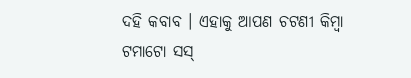ଦହି କବାବ । ଏହାକୁ ଆପଣ ଚଟଣୀ କିମ୍ବା ଟମାଟୋ ସସ୍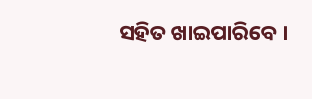ସହିତ ଖାଇପାରିବେ ।